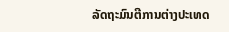ລັດຖະມົນຕີການຕ່າງປະເທດ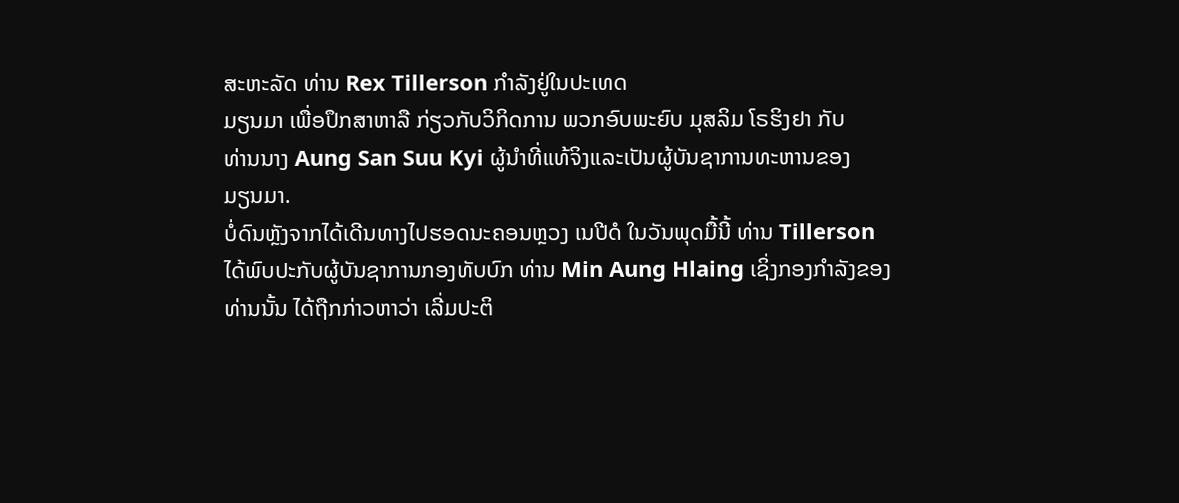ສະຫະລັດ ທ່ານ Rex Tillerson ກຳລັງຢູ່ໃນປະເທດ
ມຽນມາ ເພື່ອປຶກສາຫາລື ກ່ຽວກັບວິກິດການ ພວກອົບພະຍົບ ມຸສລິມ ໂຣຮິງຢາ ກັບ
ທ່ານນາງ Aung San Suu Kyi ຜູ້ນຳທີ່ແທ້ຈິງແລະເປັນຜູ້ບັນຊາການທະຫານຂອງ
ມຽນມາ.
ບໍ່ດົນຫຼັງຈາກໄດ້ເດີນທາງໄປຮອດນະຄອນຫຼວງ ເນປີດໍ ໃນວັນພຸດມື້ນີ້ ທ່ານ Tillerson
ໄດ້ພົບປະກັບຜູ້ບັນຊາການກອງທັບບົກ ທ່ານ Min Aung Hlaing ເຊິ່ງກອງກຳລັງຂອງ
ທ່ານນັ້ນ ໄດ້ຖືກກ່າວຫາວ່າ ເລີ່ມປະຕິ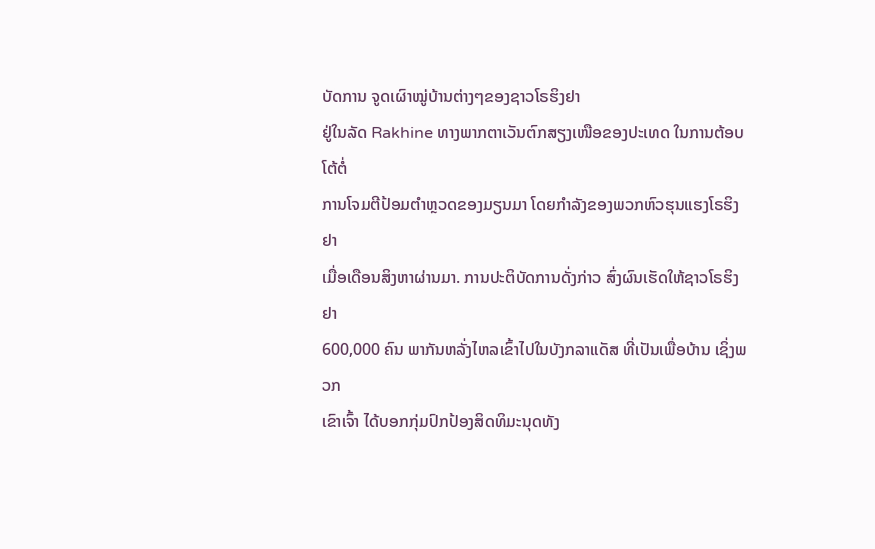ບັດການ ຈູດເຜົາໝູ່ບ້ານຕ່າງໆຂອງຊາວໂຣຮິງຢາ
ຢູ່ໃນລັດ Rakhine ທາງພາກຕາເວັນຕົກສຽງເໜືອຂອງປະເທດ ໃນການຕ້ອບໂຕ້ຕໍ່
ການໂຈມຕີປ້ອມຕຳຫຼວດຂອງມຽນມາ ໂດຍກຳລັງຂອງພວກຫົວຮຸນແຮງໂຣຮິງຢາ
ເມື່ອເດືອນສິງຫາຜ່ານມາ. ການປະຕິບັດການດັ່ງກ່າວ ສົ່ງຜົນເຮັດໃຫ້ຊາວໂຣຮິງຢາ
600,000 ຄົນ ພາກັນຫລັ່ງໄຫລເຂົ້າໄປໃນບັງກລາແດັສ ທີ່ເປັນເພື່ອບ້ານ ເຊິ່ງພວກ
ເຂົາເຈົ້າ ໄດ້ບອກກຸ່ມປົກປ້ອງສິດທິມະນຸດທັງ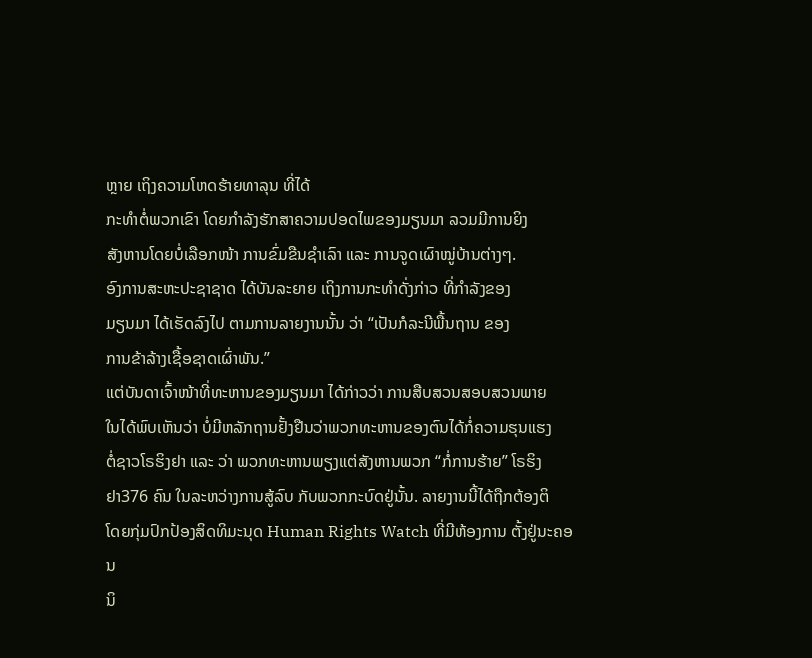ຫຼາຍ ເຖິງຄວາມໂຫດຮ້າຍທາລຸນ ທີ່ໄດ້
ກະທຳຕໍ່ພວກເຂົາ ໂດຍກຳລັງຮັກສາຄວາມປອດໄພຂອງມຽນມາ ລວມມີການຍິງ
ສັງຫານໂດຍບໍ່ເລືອກໜ້າ ການຂົ່ມຂືນຊຳເລົາ ແລະ ການຈູດເຜົາໝູ່ບ້ານຕ່າງໆ.
ອົງການສະຫະປະຊາຊາດ ໄດ້ບັນລະຍາຍ ເຖິງການກະທຳດັ່ງກ່າວ ທີ່ກຳລັງຂອງ
ມຽນມາ ໄດ້ເຮັດລົງໄປ ຕາມການລາຍງານນັ້ນ ວ່າ “ເປັນກໍລະນີພື້ນຖານ ຂອງ
ການຂ້າລ້າງເຊື້ອຊາດເຜົ່າພັນ.”
ແຕ່ບັນດາເຈົ້າໜ້າທີ່ທະຫານຂອງມຽນມາ ໄດ້ກ່າວວ່າ ການສືບສວນສອບສວນພາຍ
ໃນໄດ້ພົບເຫັນວ່າ ບໍ່ມີຫລັກຖານຢັ້ງຢືນວ່າພວກທະຫານຂອງຕົນໄດ້ກໍ່ຄວາມຮຸນແຮງ
ຕໍ່ຊາວໂຣຮິງຢາ ແລະ ວ່າ ພວກທະຫານພຽງແຕ່ສັງຫານພວກ “ກໍ່ການຮ້າຍ” ໂຣຮິງ
ຢາ376 ຄົນ ໃນລະຫວ່າງການສູ້ລົບ ກັບພວກກະບົດຢູ່ນັ້ນ. ລາຍງານນີ້ໄດ້ຖືກຕ້ອງຕິ
ໂດຍກຸ່ມປົກປ້ອງສິດທິມະນຸດ Human Rights Watch ທີ່ມີຫ້ອງການ ຕັ້ງຢູ່ນະຄອນ
ນິ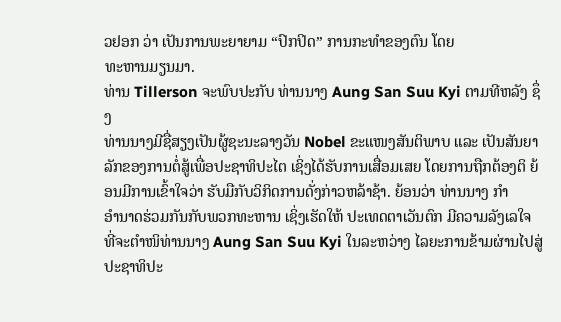ວຢອກ ວ່າ ເປັນການພະຍາຍາມ “ປົກປິດ” ການກະທຳຂອງຕົນ ໂດຍ
ທະຫານມຽນມາ.
ທ່ານ Tillerson ຈະພົບປະກັບ ທ່ານນາງ Aung San Suu Kyi ຕາມທີຫລັງ ຊຶ່ງ
ທ່ານນາງມີຊື່ສຽງເປັນຜູ້ຊະນະລາງວັນ Nobel ຂະແໜງສັນຕິພາບ ແລະ ເປັນສັນຍາ ລັກຂອງການຕໍ່ສູ້ເພື່ອປະຊາທິປະໄຕ ເຊິ່ງໄດ້ຮັບການເສື່ອມເສຍ ໂດຍການຖືກຕ້ອງຕິ ຍ້ອນມີການເຂົ້າໃຈວ່າ ຮັບມືກັບວິກິດການດັ່ງກ່າວຫລ້າຊ້າ. ຍ້ອນວ່າ ທ່ານນາງ ກຳ
ອຳນາດຮ່ວມກັນກັບພວກທະຫານ ເຊິ່ງເຮັດໃຫ້ ປະເທດຕາເວັນຕົກ ມີຄວາມລັງເລໃຈ
ທີ່ຈະຕຳໜິທ່ານນາງ Aung San Suu Kyi ໃນລະຫວ່າງ ໄລຍະການຂ້າມຜ່ານໄປສູ່ ປະຊາທິປະ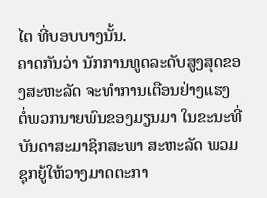ໄຕ ທີ່ບອບບາງນັ້ນ.
ຄາດກັນວ່າ ນັກການທູດລະດັບສູງສຸດຂອງສະຫະລັດ ຈະທຳການເຕືອນຢ່າງແຮງ
ຕໍ່ພວກນາຍພົນຂອງມຽນມາ ໃນຂະນະທີ່ບັນດາສະມາຊິກສະພາ ສະຫະລັດ ພວມ
ຊຸກຍູ້ໃຫ້ວາງມາດຕະກາ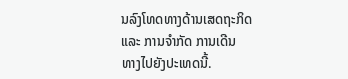ນລົງໂທດທາງດ້ານເສດຖະກິດ ແລະ ການຈຳກັດ ການເດີນ
ທາງໄປຍັງປະເທດນີ້.